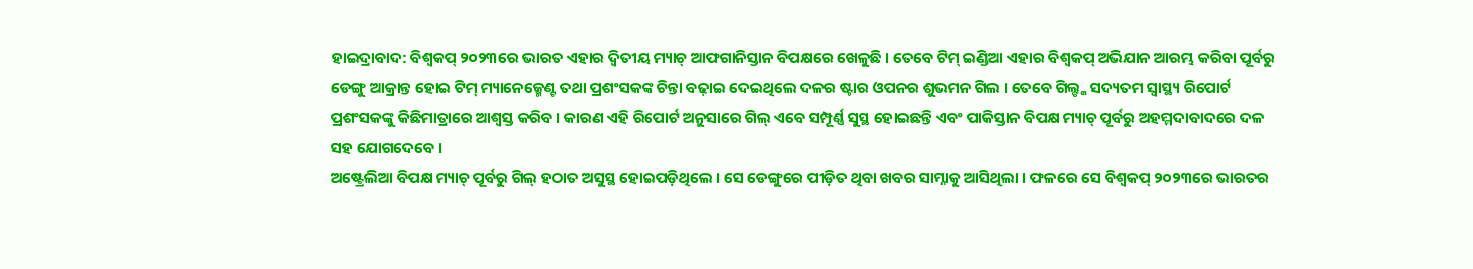ହାଇଦ୍ରାବାଦ: ବିଶ୍ବକପ୍ ୨୦୨୩ରେ ଭାରତ ଏହାର ଦ୍ବିତୀୟ ମ୍ୟାଚ୍ ଆଫଗାନିସ୍ତାନ ବିପକ୍ଷରେ ଖେଳୁଛି । ତେବେ ଟିମ୍ ଇଣ୍ଡିଆ ଏହାର ବିଶ୍ବକପ୍ ଅଭିଯାନ ଆରମ୍ଭ କରିବା ପୂର୍ବରୁ ଡେଙ୍ଗୁ ଆକ୍ରାନ୍ତ ହୋଇ ଟିମ୍ ମ୍ୟାନେଜ୍ମେଣ୍ଟ ତଥା ପ୍ରଶଂସକଙ୍କ ଚିନ୍ତା ବଢ଼ାଇ ଦେଇଥିଲେ ଦଳର ଷ୍ଟାର ଓପନର ଶୁଭମନ ଗିଲ । ତେବେ ଗିଲ୍ଙ୍କ ସଦ୍ୟତମ ସ୍ବାସ୍ଥ୍ୟ ରିପୋର୍ଟ ପ୍ରଶଂସକଙ୍କୁ କିଛିମାତ୍ରାରେ ଆଶ୍ବସ୍ତ କରିବ । କାରଣ ଏହି ରିପୋର୍ଟ ଅନୁସାରେ ଗିଲ୍ ଏବେ ସମ୍ପୂର୍ଣ୍ଣ ସୁସ୍ଥ ହୋଇଛନ୍ତି ଏବଂ ପାକିସ୍ତାନ ବିପକ୍ଷ ମ୍ୟାଚ୍ ପୂର୍ବରୁ ଅହମ୍ମଦାବାଦରେ ଦଳ ସହ ଯୋଗଦେବେ ।
ଅଷ୍ଟ୍ରେଲିଆ ବିପକ୍ଷ ମ୍ୟାଚ୍ ପୂର୍ବରୁ ଗିଲ୍ ହଠାତ ଅସୁସ୍ଥ ହୋଇପଡ଼ିଥିଲେ । ସେ ଡେଙ୍ଗୁରେ ପୀଡ଼ିତ ଥିବା ଖବର ସାମ୍ନାକୁ ଆସିଥିଲା । ଫଳରେ ସେ ବିଶ୍ବକପ୍ ୨୦୨୩ରେ ଭାରତର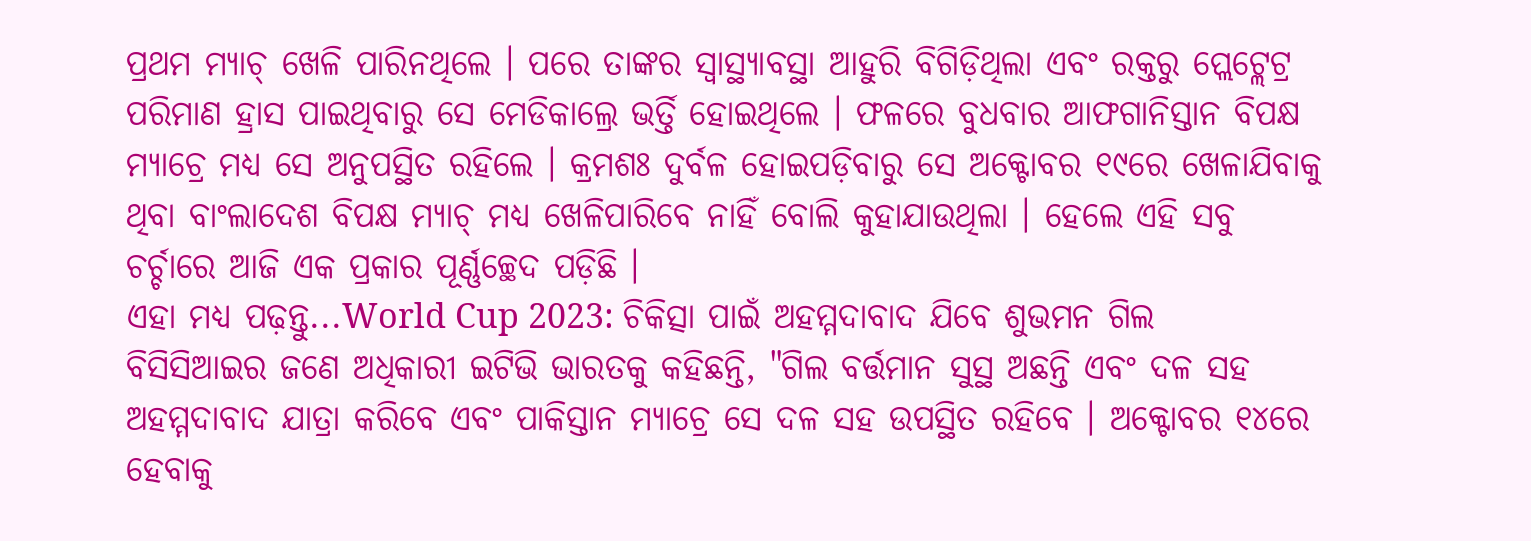ପ୍ରଥମ ମ୍ୟାଚ୍ ଖେଳି ପାରିନଥିଲେ । ପରେ ତାଙ୍କର ସ୍ବାସ୍ଥ୍ୟାବସ୍ଥା ଆହୁରି ବିଗିଡ଼ିଥିଲା ଏବଂ ରକ୍ତରୁ ପ୍ଲେଟ୍ଲେଟ୍ର ପରିମାଣ ହ୍ରାସ ପାଇଥିବାରୁ ସେ ମେଡିକାଲ୍ରେ ଭର୍ତ୍ତି ହୋଇଥିଲେ । ଫଳରେ ବୁଧବାର ଆଫଗାନିସ୍ତାନ ବିପକ୍ଷ ମ୍ୟାଚ୍ରେ ମଧ୍ୟ ସେ ଅନୁପସ୍ଥିତ ରହିଲେ । କ୍ରମଶଃ ଦୁର୍ବଳ ହୋଇପଡ଼ିବାରୁ ସେ ଅକ୍ଟୋବର ୧୯ରେ ଖେଳାଯିବାକୁ ଥିବା ବାଂଲାଦେଶ ବିପକ୍ଷ ମ୍ୟାଚ୍ ମଧ୍ୟ ଖେଳିପାରିବେ ନାହିଁ ବୋଲି କୁହାଯାଉଥିଲା । ହେଲେ ଏହି ସବୁ ଚର୍ଚ୍ଚାରେ ଆଜି ଏକ ପ୍ରକାର ପୂର୍ଣ୍ଣଚ୍ଛେଦ ପଡ଼ିଛି ।
ଏହା ମଧ୍ୟ ପଢ଼ନ୍ତୁ...World Cup 2023: ଚିକିତ୍ସା ପାଇଁ ଅହମ୍ମଦାବାଦ ଯିବେ ଶୁଭମନ ଗିଲ
ବିସିସିଆଇର ଜଣେ ଅଧିକାରୀ ଇଟିଭି ଭାରତକୁ କହିଛନ୍ତି, "ଗିଲ ବର୍ତ୍ତମାନ ସୁସ୍ଥ ଅଛନ୍ତି ଏବଂ ଦଳ ସହ ଅହମ୍ମଦାବାଦ ଯାତ୍ରା କରିବେ ଏବଂ ପାକିସ୍ତାନ ମ୍ୟାଚ୍ରେ ସେ ଦଳ ସହ ଉପସ୍ଥିତ ରହିବେ । ଅକ୍ଟୋବର ୧୪ରେ ହେବାକୁ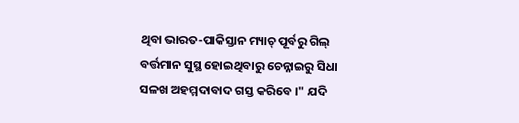ଥିବା ଭାରତ-ପାକିସ୍ତାନ ମ୍ୟାଚ୍ ପୂର୍ବରୁ ଗିଲ୍ ବର୍ତ୍ତମାନ ସୁସ୍ଥ ହୋଇଥିବାରୁ ଚେନ୍ନାଇରୁ ସିଧା ସଳଖ ଅହମ୍ମଦାବାଦ ଗସ୍ତ କରିବେ ।" ଯଦି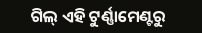ଗିଲ୍ ଏହି ଟୁର୍ଣ୍ଣାମେଣ୍ଟରୁ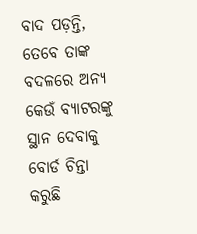ବାଦ ପଡ଼ନ୍ତି, ତେବେ ତାଙ୍କ ବଦଳରେ ଅନ୍ୟ କେଉଁ ବ୍ୟାଟରଙ୍କୁ ସ୍ଥାନ ଦେବାକୁ ବୋର୍ଡ ଚିନ୍ତା କରୁଛି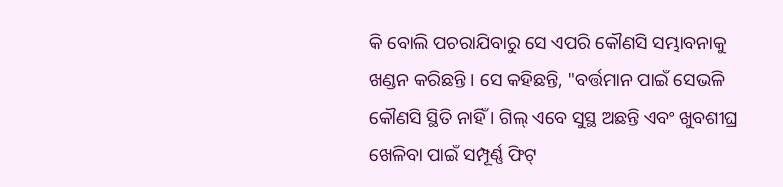କି ବୋଲି ପଚରାଯିବାରୁ ସେ ଏପରି କୌଣସି ସମ୍ଭାବନାକୁ ଖଣ୍ଡନ କରିଛନ୍ତି । ସେ କହିଛନ୍ତି, "ବର୍ତ୍ତମାନ ପାଇଁ ସେଭଳି କୌଣସି ସ୍ଥିତି ନାହିଁ । ଗିଲ୍ ଏବେ ସୁସ୍ଥ ଅଛନ୍ତି ଏବଂ ଖୁବଶୀଘ୍ର ଖେଳିବା ପାଇଁ ସମ୍ପୂର୍ଣ୍ଣ ଫିଟ୍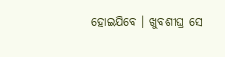ହୋଇଯିବେ । ଖୁବଶୀଘ୍ର ସେ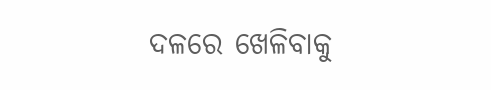ଦଳରେ ଖେଳିବାକୁ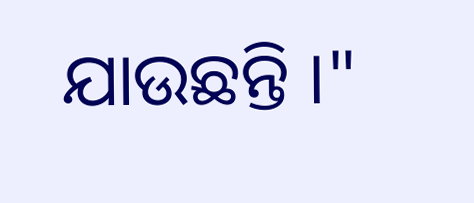ଯାଉଛନ୍ତି ।"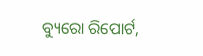ବ୍ୟୁରୋ ରିପୋର୍ଟ,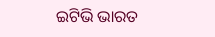ଇଟିଭି ଭାରତ